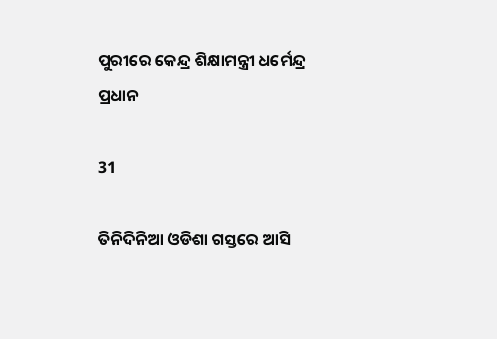ପୁରୀରେ କେନ୍ଦ୍ର ଶିକ୍ଷାମନ୍ତ୍ରୀ ଧର୍ମେନ୍ଦ୍ର ପ୍ରଧାନ

31

ତିନିଦିନିଆ ଓଡିଶା ଗସ୍ତରେ ଆସି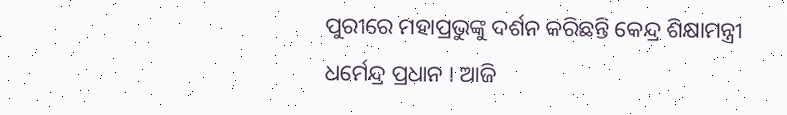ପୁରୀରେ ମହାପ୍ରଭୁଙ୍କୁ ଦର୍ଶନ କରିଛନ୍ତି କେନ୍ଦ୍ର ଶିକ୍ଷାମନ୍ତ୍ରୀ ଧର୍ମେନ୍ଦ୍ର ପ୍ରଧାନ । ଆଜି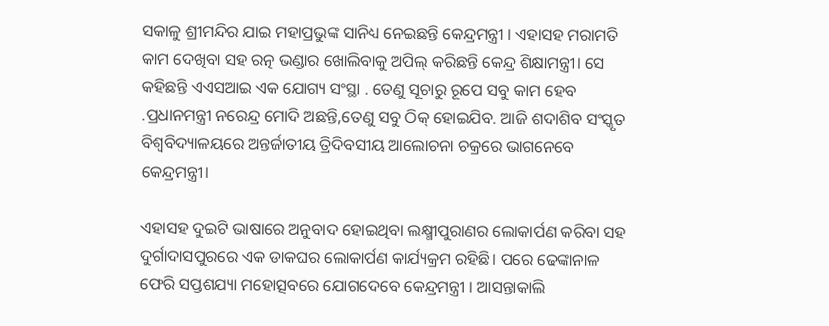ସକାଳୁ ଶ୍ରୀମନ୍ଦିର ଯାଇ ମହାପ୍ରଭୁଙ୍କ ସାନିଧ୍ୟ ନେଇଛନ୍ତି କେନ୍ଦ୍ରମନ୍ତ୍ରୀ । ଏହାସହ ମରାମତି କାମ ଦେଖିବା ସହ ରତ୍ନ ଭଣ୍ଡାର ଖୋଲିବାକୁ ଅପିଲ୍ କରିଛନ୍ତି କେନ୍ଦ୍ର ଶିକ୍ଷାମନ୍ତ୍ରୀ। ସେ କହିଛନ୍ତି ଏଏସଆଇ ଏକ ଯୋଗ୍ୟ ସଂସ୍ଥା . ତେଣୁ ସୂଚାରୁ ରୂପେ ସବୁ କାମ ହେବ .ପ୍ରଧାନମନ୍ତ୍ରୀ ନରେନ୍ଦ୍ର ମୋଦି ଅଛନ୍ତି,ତେଣୁ ସବୁ ଠିକ୍ ହୋଇଯିବ. ଆଜି ଶଦାଶିବ ସଂସ୍କୃତ ବିଶ୍ୱବିଦ୍ୟାଳୟରେ ଅନ୍ତର୍ଜାତୀୟ ତ୍ରିଦିବସୀୟ ଆଲୋଚନା ଚକ୍ରରେ ଭାଗନେବେ କେନ୍ଦ୍ରମନ୍ତ୍ରୀ।

ଏହାସହ ଦୁଇଟି ଭାଷାରେ ଅନୁବାଦ ହୋଇଥିବା ଲକ୍ଷ୍ମୀପୁରାଣର ଲୋକାର୍ପଣ କରିବା ସହ ଦୁର୍ଗାଦାସପୁରରେ ଏକ ଡାକଘର ଲୋକାର୍ପଣ କାର୍ଯ୍ୟକ୍ରମ ରହିଛି। ପରେ ଢେଙ୍କାନାଳ ଫେରି ସପ୍ତଶଯ୍ୟା ମହୋତ୍ସବରେ ଯୋଗଦେବେ କେନ୍ଦ୍ରମନ୍ତ୍ରୀ । ଆସନ୍ତାକାଲି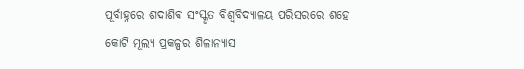ପୂର୍ବାହ୍ନରେ ଶଦାଶିଵ ସଂସ୍କୃତ ବିଶ୍ୱବିଦ୍ୟାଳୟ ପରିସରରେ ଶହେ କୋଟି ମୂଲ୍ୟ ପ୍ରକଳ୍ପର ଶିଳାନ୍ୟାସ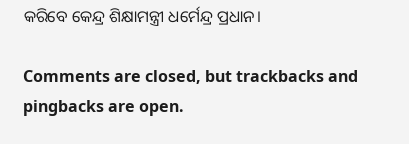କରିବେ କେନ୍ଦ୍ର ଶିକ୍ଷାମନ୍ତ୍ରୀ ଧର୍ମେନ୍ଦ୍ର ପ୍ରଧାନ।

Comments are closed, but trackbacks and pingbacks are open.